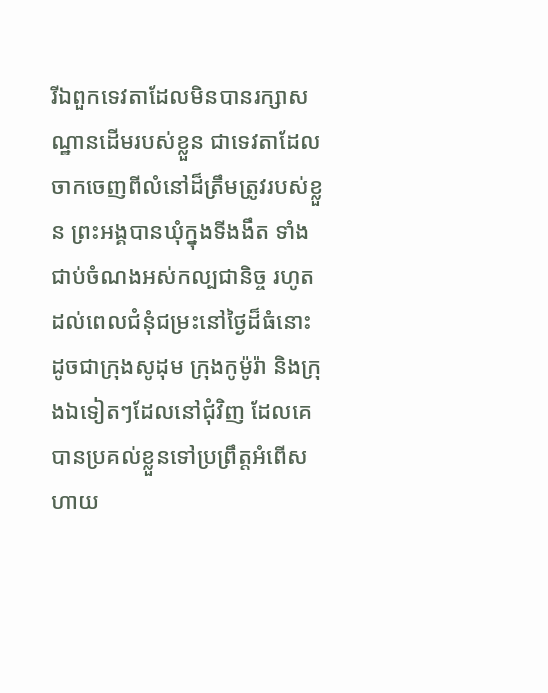រីឯពួកទេវតាដែលមិនបានរក្សាសណ្ឋានដើមរបស់ខ្លួន ជាទេវតាដែលចាកចេញពីលំនៅដ៏ត្រឹមត្រូវរបស់ខ្លួន ព្រះអង្គបានឃុំក្នុងទីងងឹត ទាំងជាប់ចំណងអស់កល្បជានិច្ច រហូតដល់ពេលជំនុំជម្រះនៅថ្ងៃដ៏ធំនោះ ដូចជាក្រុងសូដុម ក្រុងកូម៉ូរ៉ា និងក្រុងឯទៀតៗដែលនៅជុំវិញ ដែលគេបានប្រគល់ខ្លួនទៅប្រព្រឹត្តអំពើសហាយ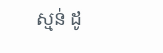ស្មន់ ដូ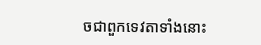ចជាពួកទេវតាទាំងនោះ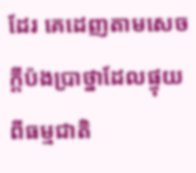ដែរ គេដេញតាមសេចក្ដីប៉ងប្រាថ្នាដែលផ្ទុយពីធម្មជាតិ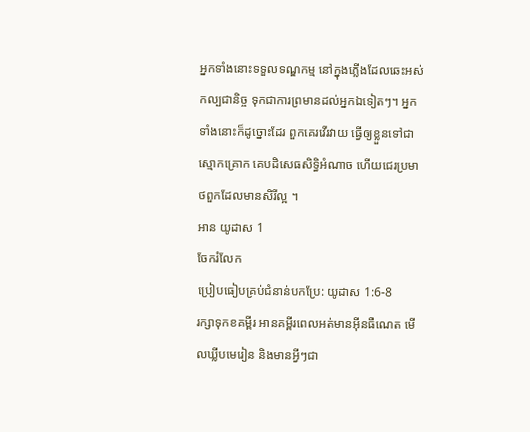អ្នកទាំងនោះទទួលទណ្ឌកម្ម នៅក្នុងភ្លើងដែលឆេះអស់កល្បជានិច្ច ទុកជាការព្រមានដល់អ្នកឯទៀតៗ។ អ្នកទាំងនោះក៏ដូច្នោះដែរ ពួកគេរវើរវាយ ធ្វើឲ្យខ្លួនទៅជាស្មោកគ្រោក គេបដិសេធសិទ្ធិអំណាច ហើយជេរប្រមាថពួកដែលមានសិរីល្អ ។
អាន យូដាស 1
ចែករំលែក
ប្រៀបធៀបគ្រប់ជំនាន់បកប្រែ: យូដាស 1:6-8
រក្សាទុកខគម្ពីរ អានគម្ពីរពេលអត់មានអ៊ីនធឺណេត មើលឃ្លីបមេរៀន និងមានអ្វីៗជា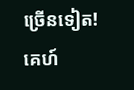ច្រើនទៀត!
គេហ៍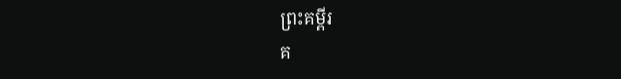ព្រះគម្ពីរ
គ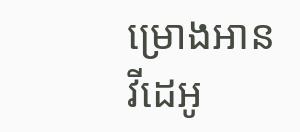ម្រោងអាន
វីដេអូ